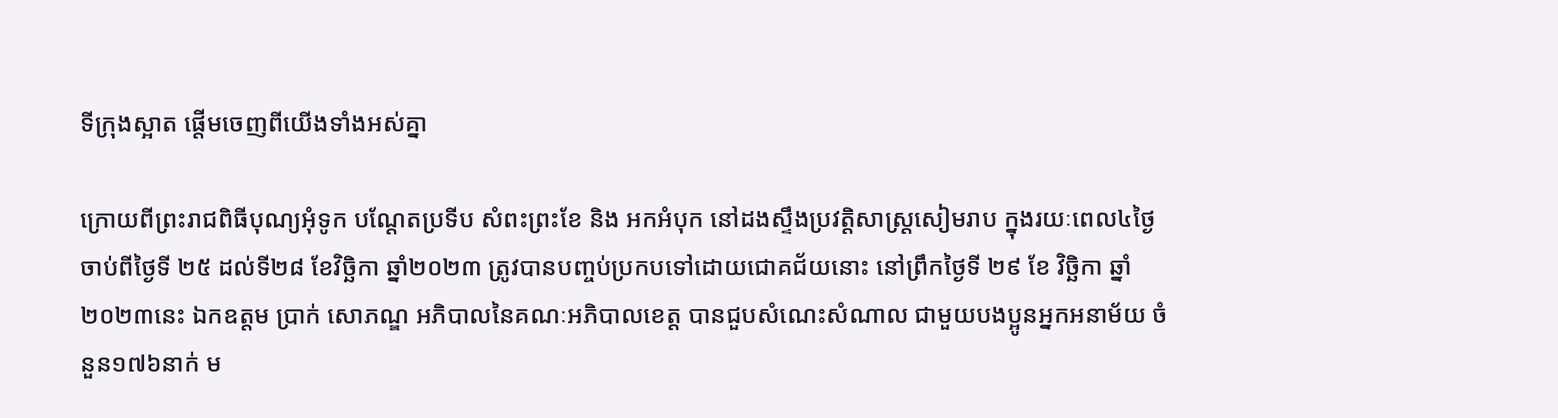ទីក្រុងស្អាត ផ្តើមចេញពីយើងទាំងអស់គ្នា

ក្រោយពីព្រះរាជពិធីបុណ្យអុំទូក បណ្តែតប្រទីប សំពះព្រះខែ និង អកអំបុក នៅដងស្ទឹងប្រវត្តិសាស្ត្រសៀមរាប ក្នុងរយៈពេល៤ថ្ងៃ ចាប់ពីថ្ងៃទី ២៥ ដល់ទី២៨ ខែវិច្ឆិកា ឆ្នាំ២០២៣ ត្រូវបានបញ្ចប់ប្រកបទៅដោយជោគជ័យនោះ នៅព្រឹកថ្ងៃទី ២៩ ខែ វិច្ឆិកា ឆ្នាំ២០២៣នេះ ឯកឧត្តម ប្រាក់ សោភណ្ឌ អភិបាលនៃគណៈអភិបាលខេត្ត បានជួបសំណេះសំណាល ជាមួយបងប្អូនអ្នកអនាម័យ ចំនួន១៧៦នាក់ ម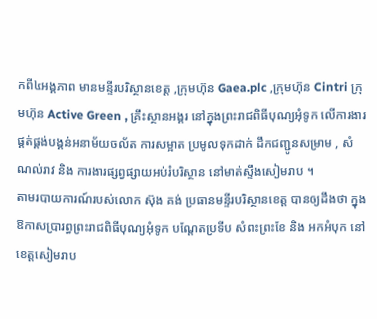កពី៤អង្គភាព មានមន្ទីរបរិស្ថានខេត្ត ,ក្រុមហ៊ុន Gaea.plc ,ក្រុមហ៊ុន Cintri ក្រុមហ៊ុន Active Green , គ្រឹះស្ថានអង្គរ នៅក្នុងព្រះរាជពិធីបុណ្យអុំទូក លើការងារផ្គត់ផ្គង់បង្គន់អនាម័យចល័ត ការសម្អាត ប្រមូលទុកដាក់ ដឹកជញ្ជូនសម្រាម , សំណល់រាវ និង ការងារផ្សព្វផ្សាយអប់រំបរិស្ថាន នៅមាត់ស្ទឹងសៀមរាប ។
តាមរបាយការណ៍របស់លោក ស៊ុង គង់ ប្រធានមន្ទីរបរិស្ថានខេត្ត បានឲ្យដឹងថា ក្នុងឱកាសប្រារព្ធព្រះរាជពិធីបុណ្យអុំទូក បណ្តែតប្រទីប សំពះព្រះខែ និង អកអំបុក នៅខេត្តសៀមរាប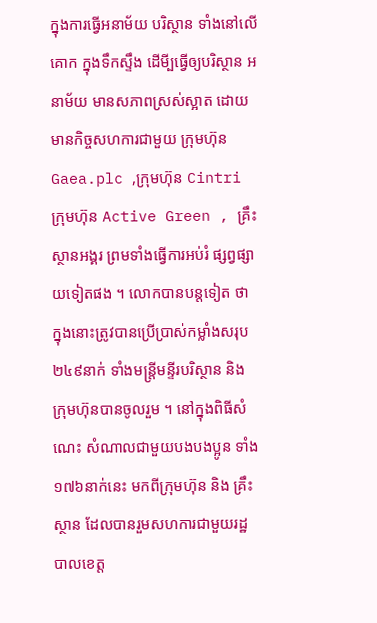ក្នុងការធ្វើអនាម័យ បរិស្ថាន ទាំងនៅលើគោក ក្នុងទឹកស្ទឹង ដើមី្បធ្វើឲ្យបរិស្ថាន អនាម័យ មានសភាពស្រស់ស្អាត ដោយមានកិច្ចសហការជាមួយ ក្រុមហ៊ុន Gaea.plc ,ក្រុមហ៊ុន Cintri ក្រុមហ៊ុន Active Green , គ្រឹះស្ថានអង្គរ ព្រមទាំងធ្វើការអប់រំ ផ្សព្វផ្សាយទៀតផង ។ លោកបានបន្តទៀត ថា ក្នុងនោះត្រូវបានប្រើប្រាស់កម្លាំងសរុប ២៤៩នាក់ ទាំងមន្ត្រីមន្ទីរបរិស្ថាន និង ក្រុមហ៊ុនបានចូលរួម ។ នៅក្នុងពិធីសំណេះ សំណាលជាមួយបងបងប្អូន ទាំង ១៧៦នាក់នេះ មកពីក្រុមហ៊ុន និង គ្រឹះស្ថាន ដែលបានរួមសហការជាមួយរដ្ឋបាលខេត្ត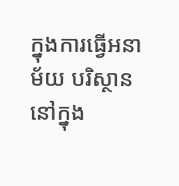ក្នុងការធ្វើអនាម័យ បរិស្ថាននៅក្នុង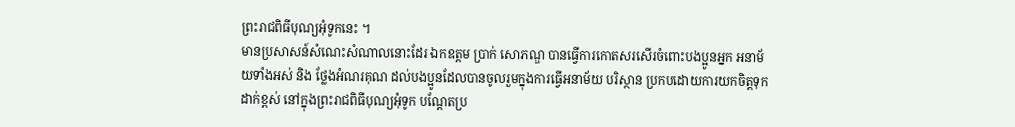ព្រះរាជពិធីបុណ្យអុំទូកនេះ ។
មានប្រសាសន៍សំណេះសំណាលនោះដែរ ឯកឧត្តម ប្រាក់ សោភណ្ឌ បានធ្វើការកោតសរសើរចំពោះបងប្អូនអ្នក អនាម័យទាំងអស់ និង ថ្លែងអំណរគុណ ដល់បងប្អូនដែលបានចូលរួមក្នុងការធ្វើអនាម័យ បរិស្ថាន ប្រកបដោយការយកចិត្តទុកដាក់ខ្ពស់ នៅក្នុងព្រះរាជពិធីបុណ្យអុំទូក បណ្តែតប្រ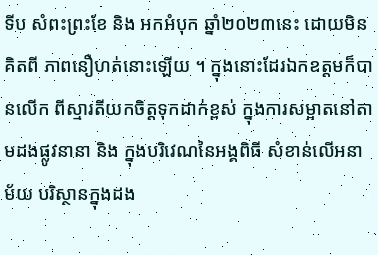ទីប សំពះព្រះខែ និង អកអំបុក ឆ្នាំ២០២៣នេះ ដោយមិនគិតពី ភាពនឿហត់នោះឡើយ ។ ក្នុងនោះដែរឯកឧត្តមក៏បានលើក ពីស្មារតីយកចិត្តទុកដាក់ខ្ពស់ ក្នុងការសម្អាតនៅតាមដងផ្លូវនានា និង ក្នុងបរិវេណនៃអង្គពិធី សំខាន់លើអនាម័យ បរិស្ថានក្នុងដង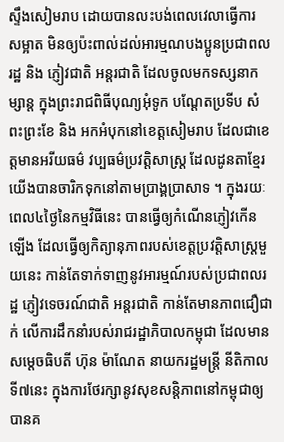ស្ទឹងសៀមរាប ដោយបានលះបង់ពេលវេលាធ្វើការ សម្អាត មិនឲ្យប៉ះពាល់ដល់អារម្មណបងប្អូនប្រជាពលរដ្ឋ និង ភ្ញៀវជាតិ អន្តរជាតិ ដែលចូលមកទស្សនាកម្សាន្ត ក្នុងព្រះរាជពិធីបុណ្យអុំទូក បណ្តែតប្រទីប សំពះព្រះខែ និង អកអំបុកនៅខេត្តសៀមរាប ដែលជាខេត្តមានអរីយធម៌ វប្បធម៌ប្រវត្តិសាស្ត្រ ដែលដូនតាខ្មែរយើងបានចារិកទុកនៅតាមប្រាង្គប្រាសាទ ។ ក្នុងរយៈពេល៤ថ្ងៃនៃកម្មវិធីនេះ បានធ្វើឲ្យកំណើនភ្ញៀវកើនឡើង ដែលធ្វើឲ្យកិត្យានុភាពរបស់ខេត្តប្រវត្តិសាស្ត្រមួយនេះ កាន់តែទាក់ទាញនូវអារម្មណ៍របស់ប្រជាពលរដ្ឋ ភ្ញៀវទេចរណ៍ជាតិ អន្តរជាតិ កាន់តែមានភាពជឿជាក់ លើការដឹកនាំរបស់រាជរដ្ឋាភិបាលកម្ពុជា ដែលមានសម្តេចធិបតី ហ៊ុន ម៉ាណែត នាយករដ្ឋមន្ត្រី នីតិកាលទី៧នេះ ក្នុងការថែរក្សានូវសុខសន្តិភាពនៅកម្ពុជាឲ្យបានគ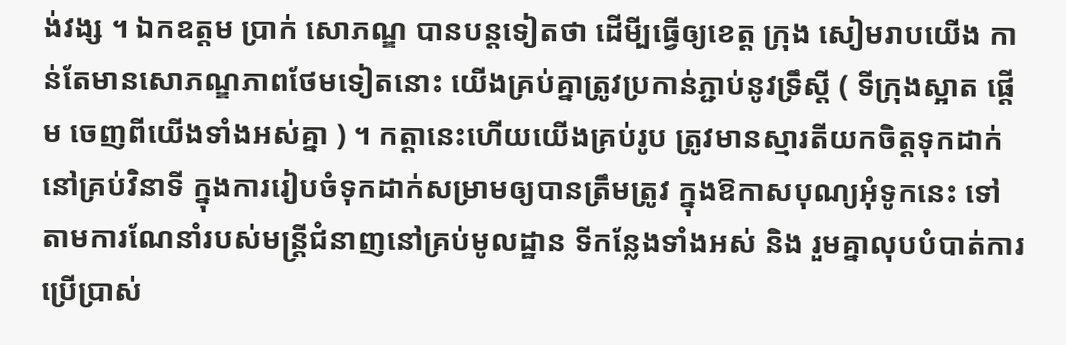ង់វង្ស ។ ឯកឧត្តម ប្រាក់ សោភណ្ឌ បានបន្តទៀតថា ដើមី្បធ្វើឲ្យខេត្ត ក្រុង សៀមរាបយើង កាន់តែមានសោភណ្ឌភាពថែមទៀតនោះ យើងគ្រប់គ្នាត្រូវប្រកាន់ភ្ជាប់នូវទ្រឹស្តី ( ទីក្រុងស្អាត ផ្តើម ចេញពីយើងទាំងអស់គ្នា ) ។ កត្តានេះហើយយើងគ្រប់រូប ត្រូវមានស្មារតីយកចិត្តទុកដាក់នៅគ្រប់វិនាទី ក្នុងការរៀបចំទុកដាក់សម្រាមឲ្យបានត្រឹមត្រូវ ក្នុងឱកាសបុណ្យអុំទូកនេះ ទៅតាមការណែនាំរបស់មន្ត្រីជំនាញនៅគ្រប់មូលដ្ឋាន ទីកន្លែងទាំងអស់ និង រួមគ្នាលុបបំបាត់ការប្រើប្រាស់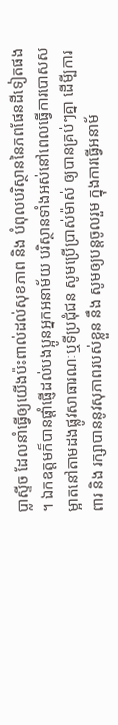ប្លាស្ទីច ដែលនាំធ្វើឲ្យយើងប៉ះពាល់ដល់សុខភាព និង បំពុលបរិស្ថាននៃភពផែនដីទៀតផង ។ ឯកឧត្តមក៏បានផ្តាំផ្ញើដល់បងប្អូនអ្នកអនាម័យ បរិស្ថានទាំងអស់នៅពេលធ្វើការបោសសម្អាតនៅតាមដងផ្លូវសាធារណៈឬទីប្រជុំជន សូមប្រើប្រាស់ម៉ាស់ ឲ្យបានគ្រប់ៗគ្នា ដើមី្បការពារ និង រក្សាបាននូវសុភាពរបស់ខ្លួន នឹង សូមឲ្យបន្តចូលរួម ក្នុងការធ្វើអនាម័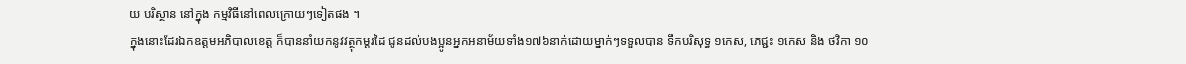យ បរិស្ថាន នៅក្នុង កម្មវិធីនៅពេលក្រោយៗទៀតផង ។
ក្នុងនោះដែរឯកឧត្តមអភិបាលខេត្ត ក៏បាននាំយកនូវវត្ថុកម្តរដៃ ជូនដល់បងប្អូនអ្នកអនាម័យទាំង១៧៦នាក់ដោយម្នាក់ៗទទួលបាន ទឹកបរិសុទ្ធ ១កេស, ភេជ្ជះ ១កេស និង ថវិកា ១០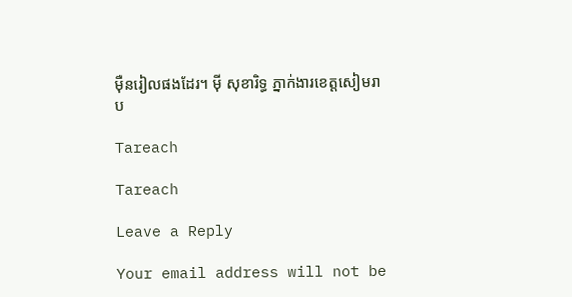ម៉ឺនរៀលផងដែរ។ ម៉ី សុខារិទ្ធ ភ្នាក់ងារខេត្តសៀមរាប

Tareach

Tareach

Leave a Reply

Your email address will not be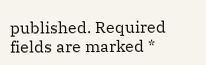published. Required fields are marked *